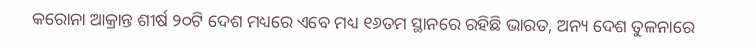କରୋନା ଆକ୍ରାନ୍ତ ଶୀର୍ଷ ୨୦ଟି ଦେଶ ମଧ୍ୟରେ ଏବେ ମଧ୍ୟ ୧୬ତମ ସ୍ଥାନରେ ରହିଛି ଭାରତ, ଅନ୍ୟ ଦେଶ ତୁଳନାରେ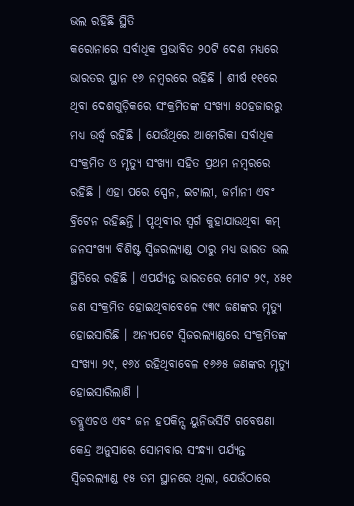ଭଲ ରହିଛି ସ୍ଥିତି
କରୋନାରେ ସର୍ବାଧିକ ପ୍ରଭାବିତ ୨୦ଟି ଦେଶ ମଧ୍ୟରେ ଭାରତର ସ୍ଥାନ ୧୬ ନମ୍ବରରେ ରହିଛି । ଶୀର୍ଷ ୧୧ରେ ଥିବା ଦେଶଗୁଡ଼ିକରେ ସଂକ୍ରମିତଙ୍କ ସଂଖ୍ୟା ୫୦ହଜାରରୁ ମଧ୍ୟ ଉର୍ଦ୍ଧ୍ୱ ରହିଛି । ଯେଉଁଥିରେ ଆମେରିକା ସର୍ବାଧିକ ସଂକ୍ରମିତ ଓ ମୃତ୍ୟୁ ସଂଖ୍ୟା ସହିତ ପ୍ରଥମ ନମ୍ବରରେ ରହିଛି । ଏହା ପରେ ସ୍ପେନ, ଇଟାଲୀ, ଜର୍ମାନୀ ଏବଂ ବ୍ରିଟେନ ରହିଛନ୍ତି । ପୃଥିବୀର ସ୍ୱର୍ଗ କୁହାଯାଉଥିବା କମ୍ ଜନସଂଖ୍ୟା ବିଶିଷ୍ଟ ସ୍ୱିଜରଲ୍ୟାଣ୍ଡ ଠାରୁ ମଧ୍ୟ ଭାରତ ଭଲ ସ୍ଥିତିରେ ରହିଛି । ଏପର୍ଯ୍ୟନ୍ତ ଭାରତରେ ମୋଟ ୨୯, ୪୫୧ ଜଣ ସଂକ୍ରମିତ ହୋଇଥିବାବେଳେ ୯୩୯ ଜଣଙ୍କର ମୃତ୍ୟୁ ହୋଇସାରିଛି । ଅନ୍ୟପଟେ ସ୍ୱିଜରଲ୍ୟାଣ୍ଡରେ ସଂକ୍ରମିତଙ୍କ ସଂଖ୍ୟା ୨୯, ୧୬୪ ରହିଥିବାବେଳ ୧୬୬୫ ଜଣଙ୍କର ମୃତ୍ୟୁ ହୋଇସାରିଲାଣି ।
ଡବ୍ଲୁଏଚଓ ଏବଂ ଜନ ହପକିନ୍ସ ୟୁନିଭର୍ସିଟି ଗବେଷଣା କେନ୍ଦ୍ର ଅନୁସାରେ ସୋମବାର ସଂନ୍ଧ୍ୟା ପର୍ଯ୍ୟନ୍ତ ସ୍ୱିଜରଲ୍ୟାଣ୍ଡ ୧୫ ତମ ସ୍ଥାନରେ ଥିଲା, ଯେଉଁଠାରେ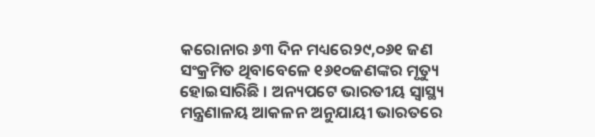କରୋନାର ୬୩ ଦିନ ମଧ୍ୟରେ୨୯,୦୬୧ ଜଣ ସଂକ୍ରମିତ ଥିବାବେଳେ ୧୬୧୦ଜଣଙ୍କର ମୃତ୍ୟୁ ହୋଇସାରିଛି । ଅନ୍ୟପଟେ ଭାରତୀୟ ସ୍ୱାସ୍ଥ୍ୟ ମନ୍ତ୍ରଣାଳୟ ଆକଳନ ଅନୁଯାୟୀ ଭାରତରେ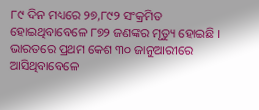୮୯ ଦିନ ମଧ୍ୟରେ ୨୭,୮୯୨ ସଂକ୍ରମିତ ହୋଇଥିବାବେଳେ ୮୭୨ ଜଣଙ୍କର ମୃତ୍ୟୁ ହୋଇଛି ।
ଭାରତରେ ପ୍ରଥମ କେଶ ୩୦ ଜାନୁଆରୀରେ ଆସିଥିବାବେଳେ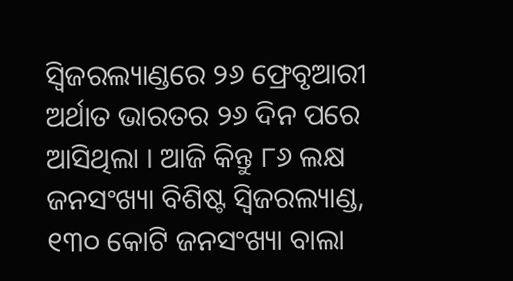ସ୍ୱିଜରଲ୍ୟାଣ୍ଡରେ ୨୬ ଫ୍ରେବୃଆରୀ ଅର୍ଥାତ ଭାରତର ୨୬ ଦିନ ପରେ ଆସିଥିଲା । ଆଜି କିନ୍ତୁ ୮୬ ଲକ୍ଷ ଜନସଂଖ୍ୟା ବିଶିଷ୍ଟ ସ୍ୱିଜରଲ୍ୟାଣ୍ଡ, ୧୩୦ କୋଟି ଜନସଂଖ୍ୟା ବାଲା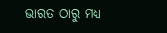ଭାରତ ଠାରୁ ମଧ୍ୟ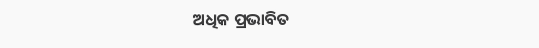ଅଧିକ ପ୍ରଭାବିତ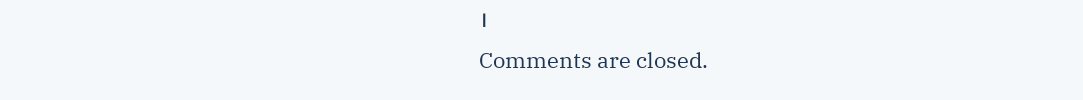।
Comments are closed.